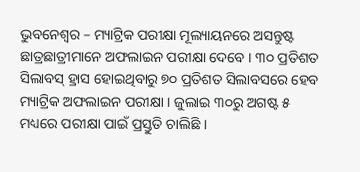ଭୁବନେଶ୍ୱର – ମ୍ୟାଟ୍ରିକ ପରୀକ୍ଷା ମୂଲ୍ୟାୟନରେ ଅସନ୍ତୁଷ୍ଟ ଛାତ୍ରଛାତ୍ରୀମାନେ ଅଫଲାଇନ ପରୀକ୍ଷା ଦେବେ । ୩୦ ପ୍ରତିଶତ ସିଲାବସ୍ ହ୍ରାସ ହୋଇଥିବାରୁ ୭୦ ପ୍ରତିଶତ ସିଲାବସରେ ହେବ ମ୍ୟାଟ୍ରିକ ଅଫଲାଇନ ପରୀକ୍ଷା । ଜୁଲାଇ ୩୦ରୁ ଅଗଷ୍ଟ ୫ ମଧ୍ୟରେ ପରୀକ୍ଷା ପାଇଁ ପ୍ରସ୍ତୁତି ଚାଲିଛି ।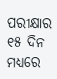ପରୀକ୍ଷାର ୧୫ ଦିନ ମଧ୍ୟରେ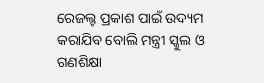ରେଜଲ୍ଟ ପ୍ରକାଶ ପାଇଁ ଉଦ୍ୟମ କରାଯିବ ବୋଲି ମନ୍ତ୍ରୀ ସ୍କୁଲ ଓ ଗଣଶିକ୍ଷା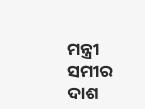ମନ୍ତ୍ରୀ ସମୀର ଦାଶ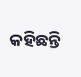କହିଛନ୍ତି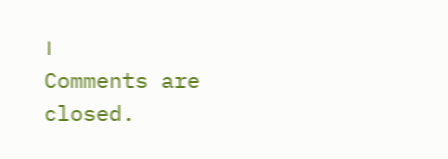।
Comments are closed.